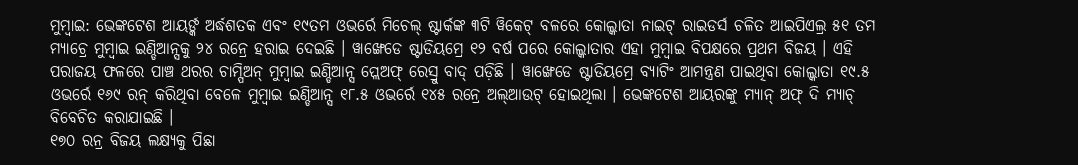ମୁମ୍ବାଇ: ଭେଙ୍କଟେଶ ଆୟର୍ଙ୍କ ଅର୍ଦ୍ଧଶତକ ଏବଂ ୧୯ତମ ଓଭର୍ରେ ମିଚେଲ୍ ଷ୍ଟାର୍କଙ୍କ ୩ଟି ୱିକେଟ୍ ବଳରେ କୋଲ୍କାତା ନାଇଟ୍ ରାଇଡର୍ସ ଚଳିତ ଆଇପିଏଲ୍ର ୫୧ ତମ ମ୍ୟାଚ୍ରେ ମୁମ୍ବାଇ ଇଣ୍ଡିଆନ୍ସକୁ ୨୪ ରନ୍ରେ ହରାଇ ଦେଇଛି । ୱାଙ୍ଖେଡେ ଷ୍ଟାଡିୟମ୍ରେ ୧୨ ବର୍ଷ ପରେ କୋଲ୍କାତାର ଏହା ମୁମ୍ବାଇ ବିପକ୍ଷରେ ପ୍ରଥମ ବିଜୟ । ଏହି ପରାଜୟ ଫଳରେ ପାଞ୍ଚ ଥରର ଚାମ୍ପିଅନ୍ ମୁମ୍ବାଇ ଇଣ୍ଡିଆନ୍ସ ପ୍ଲେଅଫ୍ ରେସ୍ରୁ ବାଦ୍ ପଡ଼ିଛି । ୱାଙ୍ଖେଡେ ଷ୍ଟାଡିୟମ୍ରେ ବ୍ୟାଟିଂ ଆମନ୍ତ୍ରଣ ପାଇଥିବା କୋଲ୍କାତା ୧୯.୫ ଓଭର୍ରେ ୧୬୯ ରନ୍ କରିଥିବା ବେଳେ ମୁମ୍ବାଇ ଇଣ୍ଡିଆନ୍ସ ୧୮.୫ ଓଭର୍ରେ ୧୪୫ ରନ୍ରେ ଅଲ୍ଆଉଟ୍ ହୋଇଥିଲା । ଭେଙ୍କଟେଶ ଆୟରଙ୍କୁ ମ୍ୟାନ୍ ଅଫ୍ ଦି ମ୍ୟାଚ୍ ବିବେଚିତ କରାଯାଇଛି ।
୧୭୦ ରନ୍ର ବିଜୟ ଲକ୍ଷ୍ୟକୁ ପିଛା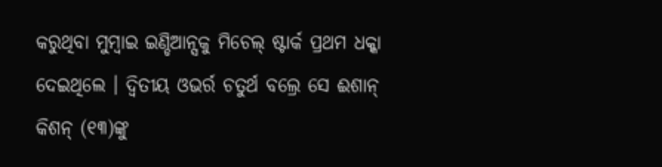କରୁଥିବା ମୁମ୍ବାଇ ଇଣ୍ଡିଆନ୍ସକୁ ମିଚେଲ୍ ଷ୍ଟାର୍କ ପ୍ରଥମ ଧକ୍କା ଦେଇଥିଲେ । ଦ୍ୱିତୀୟ ଓଭର୍ର ଚତୁର୍ଥ ବଲ୍ରେ ସେ ଈଶାନ୍ କିଶନ୍ (୧୩)ଙ୍କୁ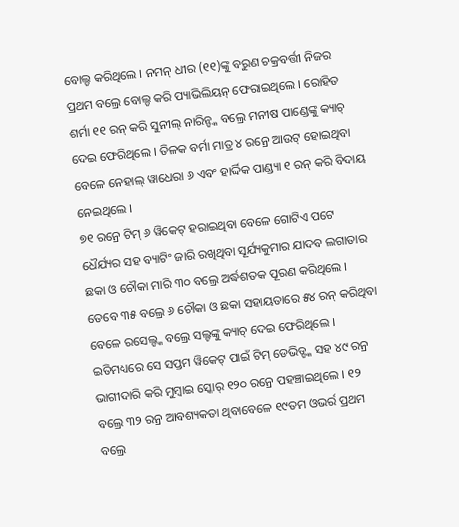ବୋଲ୍ଡ କରିଥିଲେ । ନମନ୍ ଧୀର (୧୧)ଙ୍କୁ ବରୁଣ ଚକ୍ରବର୍ତ୍ତୀ ନିଜର ପ୍ରଥମ ବଲ୍ରେ ବୋଲ୍ଡ କରି ପ୍ୟାଭିଲିୟନ୍ ଫେରାଇଥିଲେ । ରୋହିତ ଶର୍ମା ୧୧ ରନ୍ କରି ସୁନୀଲ୍ ନାରିନ୍ଙ୍କ ବଲ୍ରେ ମନୀଷ ପାଣ୍ଡେଙ୍କୁ କ୍ୟାଚ୍ ଦେଇ ଫେରିଥିଲେ । ତିଳକ ବର୍ମା ମାତ୍ର ୪ ରନ୍ରେ ଆଉଟ୍ ହୋଇଥିବା ବେଳେ ନେହାଲ୍ ୱାଧେରା ୬ ଏବଂ ହାର୍ଦ୍ଦିକ ପାଣ୍ଡ୍ୟା ୧ ରନ୍ କରି ବିଦାୟ ନେଇଥିଲେ ।
୭୧ ରନ୍ରେ ଟିମ୍ ୬ ୱିକେଟ୍ ହରାଇଥିବା ବେଳେ ଗୋଟିଏ ପଟେ ଧୈର୍ଯ୍ୟର ସହ ବ୍ୟାଟିଂ ଜାରି ରଖିଥିବା ସୂର୍ଯ୍ୟକୁମାର ଯାଦବ ଲଗାତାର ଛକା ଓ ଚୌକା ମାରି ୩୦ ବଲ୍ରେ ଅର୍ଦ୍ଧଶତକ ପୂରଣ କରିଥିଲେ । ତେବେ ୩୫ ବଲ୍ରେ ୬ ଚୌକା ଓ ଛକା ସହାୟତାରେ ୫୪ ରନ୍ କରିଥିବା ବେଳେ ରସେଲ୍ଙ୍କ ବଲ୍ରେ ସଲ୍ଟଙ୍କୁ କ୍ୟାଚ୍ ଦେଇ ଫେରିଥିଲେ । ଇତିମଧ୍ୟରେ ସେ ସପ୍ତମ ୱିକେଟ୍ ପାଇଁ ଟିମ୍ ଡେଭିଡ୍ଙ୍କ ସହ ୪୯ ରନ୍ର ଭାଗୀଦାରି କରି ମୁମ୍ବାଇ ସ୍କୋର୍ ୧୨୦ ରନ୍ରେ ପହଞ୍ଚାଇଥିଲେ । ୧୨ ବଲ୍ରେ ୩୨ ରନ୍ର ଆବଶ୍ୟକତା ଥିବାବେଳେ ୧୯ତମ ଓଭର୍ର ପ୍ରଥମ ବଲ୍ରେ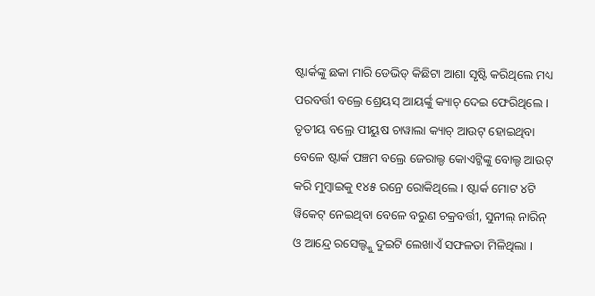ଷ୍ଟାର୍କଙ୍କୁ ଛକା ମାରି ଡେଭିଡ୍ କିଛିଟା ଆଶା ସୃଷ୍ଟି କରିଥିଲେ ମଧ୍ୟ ପରବର୍ତ୍ତୀ ବଲ୍ରେ ଶ୍ରେୟସ୍ ଆୟର୍ଙ୍କୁ କ୍ୟାଚ୍ ଦେଇ ଫେରିଥିଲେ । ତୃତୀୟ ବଲ୍ରେ ପୀୟୁଷ ଚାୱାଲା କ୍ୟାଚ୍ ଆଉଟ୍ ହୋଇଥିବା ବେଳେ ଷ୍ଟାର୍କ ପଞ୍ଚମ ବଲ୍ରେ ଜେରାଲ୍ଡ କୋଏଟ୍ଜିଙ୍କୁ ବୋଲ୍ଡ ଆଉଟ୍ କରି ମୁମ୍ବାଇକୁ ୧୪୫ ରନ୍ରେ ରୋକିଥିଲେ । ଷ୍ଟାର୍କ ମୋଟ ୪ଟି ୱିକେଟ୍ ନେଇଥିବା ବେଳେ ବରୁଣ ଚକ୍ରବର୍ତ୍ତୀ, ସୁନୀଲ୍ ନାରିନ୍ ଓ ଆନ୍ଦ୍ରେ ରସେଲ୍ଙ୍କୁ ଦୁଇଟି ଲେଖାଏଁ ସଫଳତା ମିଳିଥିଲା ।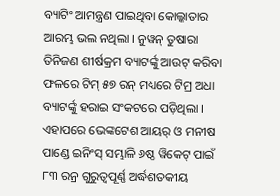ବ୍ୟାଟିଂ ଆମନ୍ତ୍ରଣ ପାଇଥିବା କୋଲ୍କାତାର ଆରମ୍ଭ ଭଲ ନଥିଲା । ନୁୱନ୍ ତୁଷାରା ତିନିଜଣ ଶୀର୍ଷକ୍ରମ ବ୍ୟାଟର୍ଙ୍କୁ ଆଉଟ୍ କରିବା ଫଳରେ ଟିମ୍ ୫୭ ରନ୍ ମଧ୍ୟରେ ଟିମ୍ର ଅଧା ବ୍ୟାଟର୍ଙ୍କୁ ହରାଇ ସଂକଟରେ ପଡ଼ିଥିଲା । ଏହାପରେ ଭେଙ୍କଟେଶ ଆୟର୍ ଓ ମନୀଷ ପାଣ୍ଡେ ଇନିଂସ୍ ସମ୍ଭାଳି ୬ଷ୍ଠ ୱିକେଟ୍ ପାଇଁ ୮୩ ରନ୍ର ଗୁରୁତ୍ୱପୂର୍ଣ୍ଣ ଅର୍ଦ୍ଧଶତକୀୟ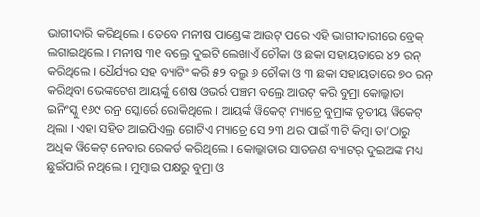ଭାଗୀଦାରି କରିଥିଲେ । ତେବେ ମନୀଷ ପାଣ୍ଡେଙ୍କ ଆଉଟ୍ ପରେ ଏହି ଭାଗୀଦାରୀରେ ବ୍ରେକ୍ ଲଗାଇଥିଲେ । ମନୀଷ ୩୧ ବଲ୍ରେ ଦୁଇଟି ଲେଖାଏଁ ଚୌକା ଓ ଛକା ସହାୟତାରେ ୪୨ ରନ୍ କରିଥିଲେ । ଧୈର୍ଯ୍ୟର ସହ ବ୍ୟାଟିଂ କରି ୫୨ ବଲ୍ରୁ ୬ ଚୌକା ଓ ୩ ଛକା ସହାୟତାରେ ୭୦ ରନ୍ କରିଥିବା ଭେଙ୍କଟେଶ ଆୟର୍ଙ୍କୁ ଶେଷ ଓଭର୍ର ପଞ୍ଚମ ବଲ୍ରେ ଆଉଟ୍ କରି ବୁମ୍ରା କୋଲ୍କାତା ଇନିଂସ୍କୁ ୧୬୯ ରନ୍ର ସ୍କୋର୍ରେ ରୋକିଥିଲେ । ଆୟର୍ଙ୍କ ୱିକେଟ୍ ମ୍ୟାଚ୍ରେ ବୁମ୍ରାଙ୍କ ତୃତୀୟ ୱିକେଟ୍ ଥିଲା । ଏହା ସହିତ ଆଇପିଏଲ୍ର ଗୋଟିଏ ମ୍ୟାଚ୍ରେ ସେ ୨୩ ଥର ପାଇଁ ୩ଟି କିମ୍ବା ତା’ଠାରୁ ଅଧିକ ୱିକେଟ୍ ନେବାର ରେକର୍ଡ କରିଥିଲେ । କୋଲ୍କାତାର ସାତଜଣ ବ୍ୟାଟର୍ ଦୁଇଅଙ୍କ ମଧ୍ୟ ଛୁଇଁପାରି ନଥିଲେ । ମୁମ୍ବାଇ ପକ୍ଷରୁ ବୁମ୍ରା ଓ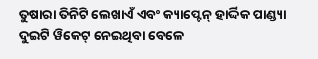ତୁଷାରା ତିନିଟି ଲେଖାଏଁ ଏବଂ କ୍ୟାପ୍ଟେନ୍ ହାର୍ଦ୍ଦିକ ପାଣ୍ଡ୍ୟା ଦୁଇଟି ୱିକେଟ୍ ନେଇଥିବା ବେଳେ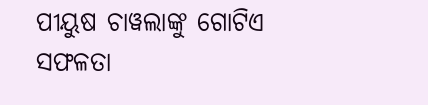ପୀୟୁଷ ଚାୱଲାଙ୍କୁ ଗୋଟିଏ ସଫଳତା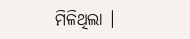ମିଳିଥିଲା ।